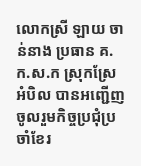លោកស្រី ឡាយ ចាន់នាង ប្រធាន គ.ក.ស.ក ស្រុកស្រែអំបិល បានអញ្ជើញចូលរួមកិច្ចប្រជុំប្រចាំខែរ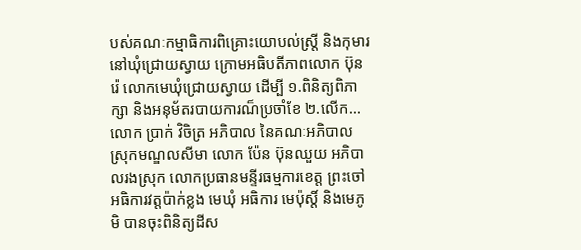បស់គណៈកម្មាធិការពិគ្រោះយោបល់ស្រ្តី និងកុមារនៅឃុំជ្រោយស្វាយ ក្រោមអធិបតីភាពលោក ប៊ុន រ៉េ លោកមេឃុំជ្រោយស្វាយ ដើម្បី ១.ពិនិត្យពិភាក្សា និងអនុម័តរបាយការណ៏ប្រចាំខែ ២.លើក...
លោក ប្រាក់ វិចិត្រ អភិបាល នៃគណៈអភិបាលស្រុកមណ្ឌលសីមា លោក ប៉ែន ប៊ុនឈួយ អភិបាលរងស្រុក លោកប្រធានមន្ទីរធម្មការខេត្ត ព្រះចៅអធិការវត្តប៉ាក់ខ្លង មេឃុំ អធិការ មេប៉ុស្តិ៍ និងមេភូមិ បានចុះពិនិត្យដីស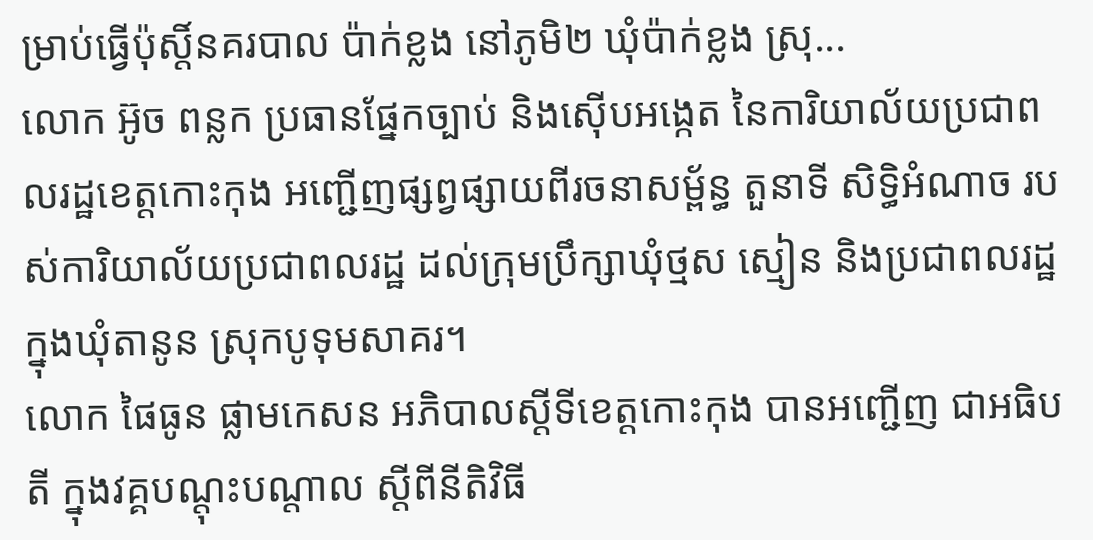ម្រាប់ធ្វើប៉ុស្តិ៍នគរបាល ប៉ាក់ខ្លង នៅភូមិ២ ឃុំប៉ាក់ខ្លង ស្រុ...
លោក អ៊ូច ពន្លក ប្រធានផ្នែកច្បាប់ និងស៊ើបអង្កេត នៃការិយាល័យប្រជាពលរដ្ឋខេត្តកោះកុង អញ្ជើញផ្សព្វផ្សាយពីរចនាសម្ព័ន្ធ តួនាទី សិទ្ធិអំណាច របស់ការិយាល័យប្រជាពលរដ្ឋ ដល់ក្រុមប្រឹក្សាឃុំថ្មស ស្មៀន និងប្រជាពលរដ្ឋ ក្នុងឃុំតានូន ស្រុកបូទុមសាគរ។
លោក ផៃធូន ផ្លាមកេសន អភិបាលស្តីទីខេត្តកោះកុង បានអញ្ជើញ ជាអធិបតី ក្នុងវគ្គបណ្តុះបណ្តាល ស្តីពីនីតិវិធី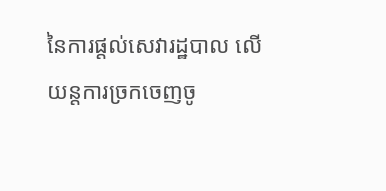នៃការផ្តល់សេវារដ្ឋបាល លើយន្តការច្រកចេញចូ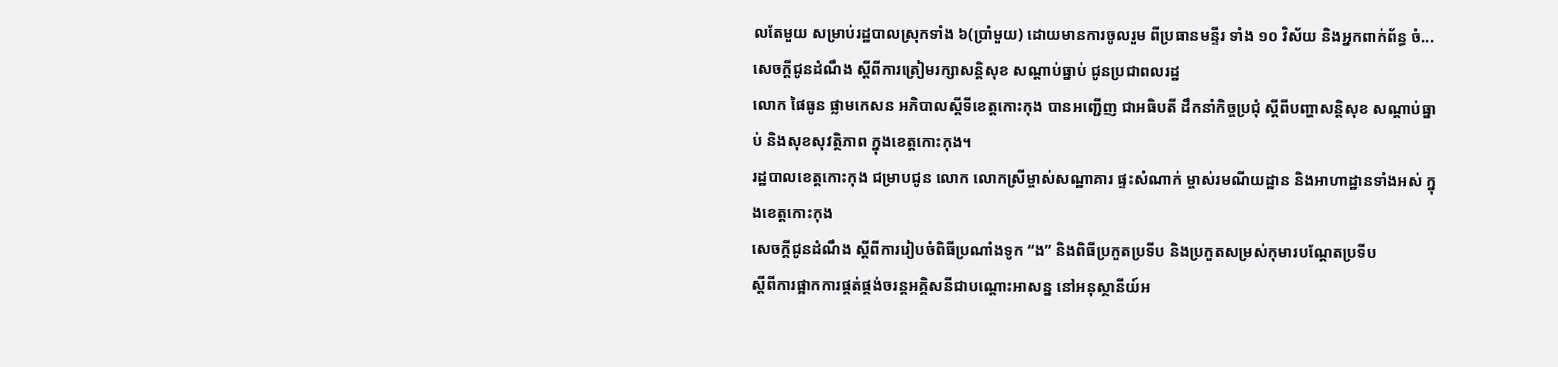លតែមួយ សម្រាប់រដ្ឋបាលស្រុកទាំង ៦(ប្រាំមួយ) ដោយមានការចូលរួម ពីប្រធានមន្ទីរ ទាំង ១០ វិស័យ និងអ្នកពាក់ព័ន្ធ ចំ...
សេចក្តីជូនដំណឹង ស្តីពីការត្រៀមរក្សាសន្តិសុខ សណ្ដាប់ធ្នាប់ ជូនប្រជាពលរដ្ឋ
លោក ផៃធូន ផ្លាមកេសន អភិបាលស្តីទីខេត្តកោះកុង បានអញ្ជើញ ជាអធិបតី ដឹកនាំកិច្ចប្រជុំ ស្ដីពីបញ្ហាសន្តិសុខ សណ្ដាប់ធ្នាប់ និងសុខសុវត្ថិភាព ក្នុងខេត្តកោះកុង។
រដ្ឋបាលខេត្តកោះកុង ជម្រាបជូន លោក លោកស្រីម្ចាស់សណ្ឋាគារ ផ្ទះសំណាក់ ម្ចាស់រមណីយដ្ឋាន និងអាហាដ្ឋានទាំងអស់ ក្នុងខេត្តកោះកុង
សេចក្តីជូនដំណឹង ស្ដីពីការរៀបចំពិធីប្រណាំងទូក “ង” និងពិធីប្រកួតប្រទីប និងប្រកួតសម្រស់កុមារបណ្ដែតប្រទីប
ស្ដីពីការផ្អាកការផ្គត់ផ្គង់ចរន្តអគ្គិសនីជាបណ្ដោះអាសន្ន នៅអនុស្ថានីយ៍អ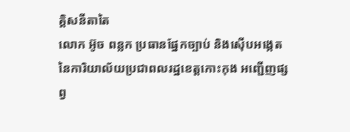គ្គិសនីតាតៃ
លោក អ៊ូច ពន្លក ប្រធានផ្នែកច្បាប់ និងស៊ើបអង្កេត នៃការិយាល័យប្រជាពលរដ្ឋខេត្តកោះកុង អញ្ជើញផ្សព្វ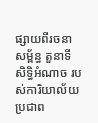ផ្សាយពីរចនាសម្ព័ន្ធ តួនាទី សិទ្ធិអំណាច របស់ការិយាល័យប្រជាព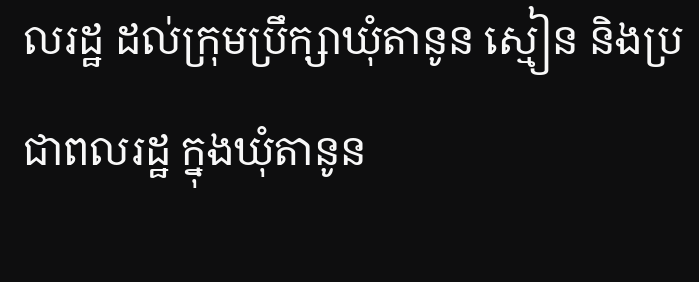លរដ្ឋ ដល់ក្រុមប្រឹក្សាឃុំតានូន ស្មៀន និងប្រជាពលរដ្ឋ ក្នុងឃុំតានូន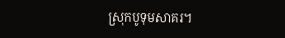ស្រុកបូទុមសាគរ។